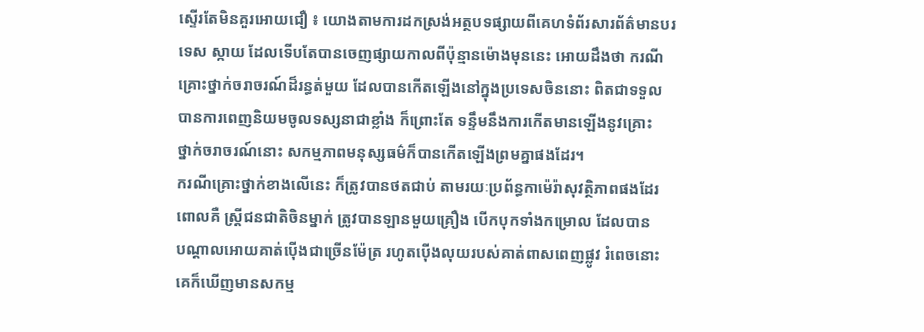ស្ទើរតែមិនគួរអោយជឿ ៖ យោងតាមការដកស្រង់អត្ថបទផ្សាយពីគេហទំព័រសារព័ត៌មានបរ
ទេស ស្កាយ ដែលទើបតែបានចេញផ្សាយកាលពីប៉ុន្មានម៉ោងមុននេះ អោយដឹងថា ករណី
គ្រោះថ្នាក់ចរាចរណ៍ដ៏រន្ធត់មួយ ដែលបានកើតឡើងនៅក្នុងប្រទេសចិននោះ ពិតជាទទួល
បានការពេញនិយមចូលទស្សនាជាខ្លាំង ក៏ព្រោះតែ ទន្ទឹមនឹងការកើតមានឡើងនូវគ្រោះ
ថ្នាក់ចរាចរណ៍នោះ សកម្មភាពមនុស្សធម៌ក៏បានកើតឡើងព្រមគ្នាផងដែរ។
ករណីគ្រោះថ្នាក់ខាងលើនេះ ក៏ត្រូវបានថតជាប់ តាមរយៈប្រព័ន្ធកាម៉េរ៉ាសុវត្ថិភាពផងដែរ
ពោលគឺ ស្រ្តីជនជាតិចិនម្នាក់ ត្រូវបានឡានមួយគ្រឿង បើកបុកទាំងកម្រោល ដែលបាន
បណ្តាលអោយគាត់ប៉ើងជាច្រើនម៉ែត្រ រហូតប៉ើងលុយរបស់គាត់ពាសពេញផ្លូវ រំពេចនោះ
គេក៏ឃើញមានសកម្ម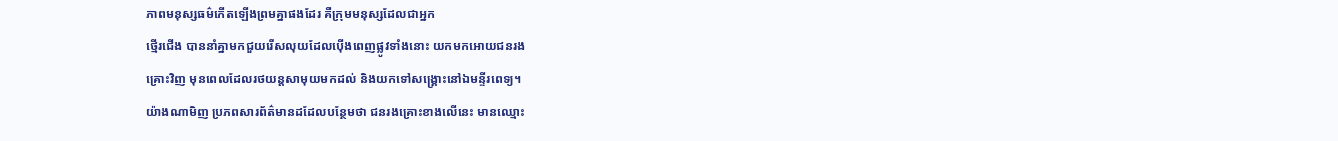ភាពមនុស្សធម៌កើតឡើងព្រមគ្នាផងដែរ គឺក្រុមមនុស្សដែលជាអ្នក
ថ្មើរជើង បាននាំគ្នាមកជួយរើសលុយដែលប៉ើងពេញផ្លូវទាំងនោះ យកមកអោយជនរង
គ្រោះវិញ មុនពេលដែលរថយន្តសាមុយមកដល់ និងយកទៅសង្គ្រោះនៅឯមន្ទីរពេទ្យ។
យ៉ាងណាមិញ ប្រភពសារព័ត៌មានដដែលបន្ថែមថា ជនរងគ្រោះខាងលើនេះ មានឈ្មោះ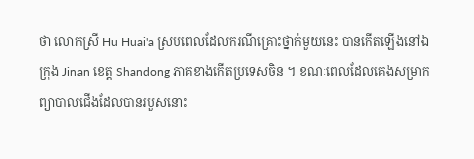ថា លោកស្រី Hu Huai'a ស្របពេលដែលករណីគ្រោះថ្នាក់មួយនេះ បានកើតឡើងនៅឯ
ក្រុង Jinan ខេត្ត Shandong ភាគខាងកើតប្រទេសចិន ។ ខណៈពេលដែលគេងសម្រាក
ព្យាបាលជើងដែលបានរបួសនោះ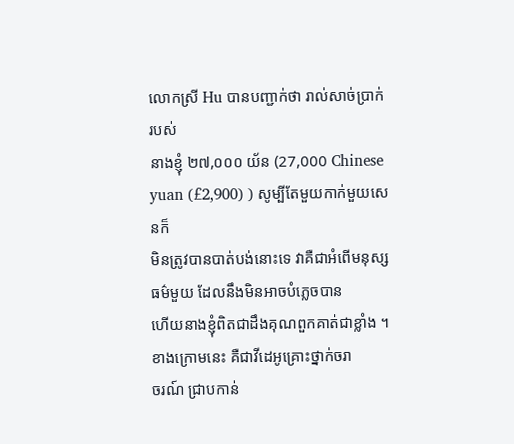លោកស្រី Hu បានបញ្ជាក់ថា រាល់សាច់ប្រាក់របស់
នាងខ្ញុំ ២៧,០០០ យ័ន (27,000 Chinese yuan (£2,900) ) សូម្បីតែមួយកាក់មួយសេនក៏
មិនត្រូវបានបាត់បង់នោះទេ វាគឺជាអំពើមនុស្សធម៌មួយ ដែលនឹងមិនអាចបំភ្លេចបាន
ហើយនាងខ្ញុំពិតជាដឹងគុណពួកគាត់ជាខ្លាំង ។ ខាងក្រោមនេះ គឺជាវីដេអូគ្រោះថ្នាក់ចរា
ចរណ៍ ជ្រាបកាន់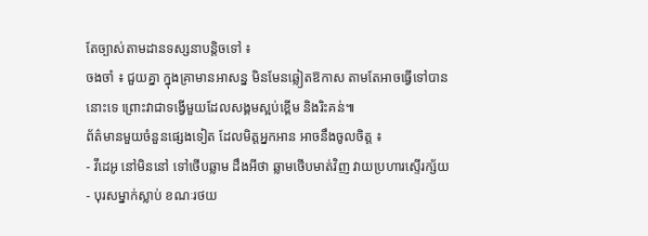តែច្បាស់តាមដានទស្សនាបន្តិចទៅ ៖
ចងចាំ ៖ ជួយគ្នា ក្នុងគ្រាមានអាសន្ន មិនមែនឆ្លៀតឱកាស តាមតែអាចធ្វើទៅបាន
នោះទេ ព្រោះវាជាទង្វើមួយដែលសង្គមស្អប់ខ្ពើម និងរិះគន់៕
ព័ត៌មានមួយចំនួនផ្សេងទៀត ដែលមិត្តអ្នកអាន អាចនឹងចូលចិត្ត ៖
- វីដេអូ នៅមិននៅ ទៅថើបឆ្លាម ដឹងអីថា ឆ្លាមថើបមាត់វិញ វាយប្រហារស្ទើរក្ស័យ
- បុរសម្នាក់ស្លាប់ ខណៈរថយ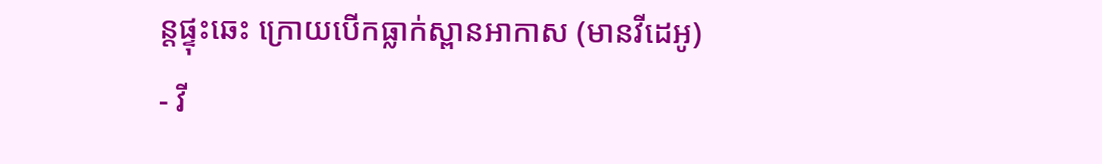ន្តផ្ទុះឆេះ ក្រោយបើកធ្លាក់ស្ពានអាកាស (មានវីដេអូ)
- វី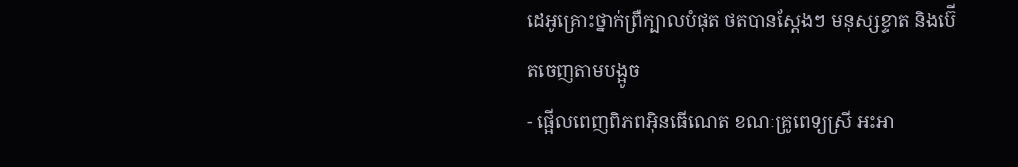ដេអូគ្រោះថ្នាក់ព្រឺក្បាលបំផុត ថតបានស្តែងៗ មនុស្សខ្ទាត និងប៊ើតចេញតាមបង្អូច
- ផ្អើលពេញពិភពអ៊ិនធើណេត ខណៈគ្រូពេទ្យស្រី អះអា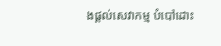ងផ្តល់សេវាកម្ម បំបៅដោះ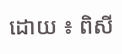ដោយ ៖ ពិសី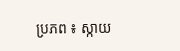ប្រភព ៖ ស្កាយ